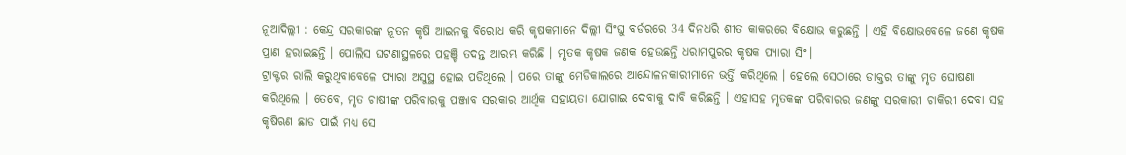ନୂଆଦିଲ୍ଲୀ : କେନ୍ଦ୍ର ସରକାରଙ୍କ ନୂତନ କୃଷି ଆଇନକୁ ବିରୋଧ କରି କୃଷକମାନେ ଦିଲ୍ଲୀ ସିଂଘୁ ବର୍ଡରରେ 34 ଦିନଧରି ଶୀତ କାକରରେ ବିକ୍ଷୋଭ କରୁଛନ୍ତି । ଏହି ବିକ୍ଷୋଭବେଳେ ଜଣେ କୃଷକ ପ୍ରାଣ ହରାଇଛନ୍ତି । ପୋଲିସ ଘଟଣାସ୍ଥଳରେ ପହଞ୍ଚି ତଦନ୍ତ ଆରମ୍ଭ କରିଛି । ମୃତକ କୃଷକ ଜଣକ ହେଉଛନ୍ତି ଧରାମପୁରର କୃଷକ ପ୍ୟାରା ସିଂ।
ଟ୍ରାକ୍ଟର ରାଲି କରୁଥିବାବେଳେ ପ୍ୟାରା ଅସୁସ୍ଥ ହୋଇ ପଡିଥିଲେ । ପରେ ତାଙ୍କୁ ମେଡିକାଲରେ ଆନ୍ଦୋଳନକାରୀମାନେ ଭର୍ତ୍ତି କରିଥିଲେ । ହେଲେ ସେଠାରେ ଡାକ୍ତର ତାଙ୍କୁ ମୃତ ଘୋଷଣା କରିଥିଲେ । ତେବେ, ମୃତ ଚାଷୀଙ୍କ ପରିବାରକୁ ପଞ୍ଜାବ ସରକାର ଆର୍ଥିକ ସହାୟତା ଯୋଗାଇ ଦେବାକୁ ଦାବି କରିଛନ୍ତି । ଏହାସହ ମୃତକଙ୍କ ପରିବାରର ଜଣଙ୍କୁ ସରକାରୀ ଚାକିରୀ ଦେବା ସହ କୃଷିଋଣ ଛାଡ ପାଇଁ ମଧ୍ୟ ସେ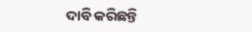ଦାବି କରିଛନ୍ତି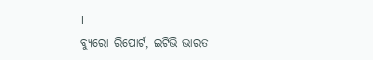।
ବ୍ୟୁରୋ ରିପୋର୍ଟ, ଇଟିଭି ଭାରତ